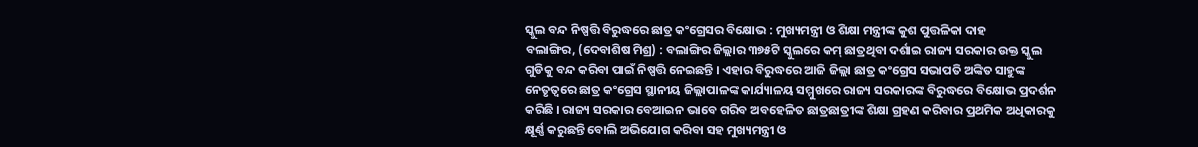ସ୍କୁଲ ବନ୍ଦ ନିଷ୍ପତ୍ତି ବିରୁଦ୍ଧରେ ଛାତ୍ର କଂଗ୍ରେସର ବିକ୍ଷୋଭ : ମୁଖ୍ୟମନ୍ତ୍ରୀ ଓ ଶିକ୍ଷା ମନ୍ତ୍ରୀଙ୍କ କୁଶ ପୁତ୍ତଳିକା ଦାହ
ବଲାଙ୍ଗିର, (ଦେବାଶିଷ ମିଶ୍ର) : ବଲାଙ୍ଗିର ଜିଲ୍ଲାର ୩୭୫ଟି ସ୍କୁଲରେ କମ୍ ଛାତ୍ରଥିବା ଦର୍ଶାଇ ରାଜ୍ୟ ସରକାର ଉକ୍ତ ସ୍କୁଲ ଗୁଡିକୁ ବନ୍ଦ କରିବା ପାଇଁ ନିଷ୍ପତ୍ତି ନେଇଛନ୍ତି । ଏହାର ବିରୁଦ୍ଧରେ ଆଜି ଜିଲ୍ଲା ଛାତ୍ର କଂଗ୍ରେସ ସଭାପତି ଅଙ୍କିତ ସାହୁଙ୍କ ନେତୃତ୍ୱରେ ଛାତ୍ର କଂଗ୍ରେସ ସ୍ଥାନୀୟ ଜିଲ୍ଲାପାଳଙ୍କ କାର୍ଯ୍ୟାଳୟ ସମ୍ମୁଖରେ ରାଜ୍ୟ ସରକାରଙ୍କ ବିରୁଦ୍ଧରେ ବିକ୍ଷୋଭ ପ୍ରଦର୍ଶନ କରିଛି । ରାଜ୍ୟ ସରକାର ବେଆଇନ ଭାବେ ଗରିବ ଅବହେଳିତ ଛାତ୍ରଛାତ୍ରୀଙ୍କ ଶିକ୍ଷା ଗ୍ରହଣ କରିବାର ପ୍ରଥମିକ ଅଧିକାରକୁ କ୍ଷୂର୍ଣ୍ଣ କରୁଛନ୍ତି ବୋଲି ଅଭିଯୋଗ କରିବା ସହ ମୁଖ୍ୟମନ୍ତ୍ରୀ ଓ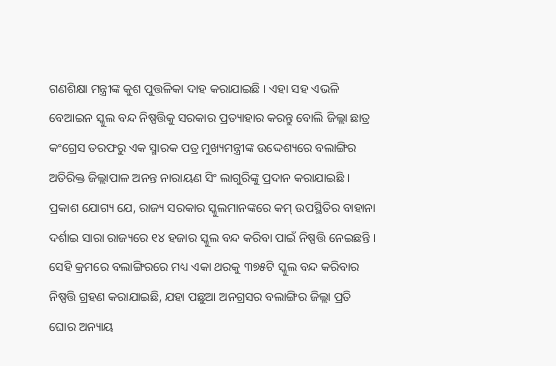ଗଣଶିକ୍ଷା ମନ୍ତ୍ରୀଙ୍କ କୁଶ ପୁତ୍ତଳିକା ଦାହ କରାଯାଇଛି । ଏହା ସହ ଏଭଳି ବେଆଇନ ସ୍କୁଲ ବନ୍ଦ ନିଷ୍ପତ୍ତିକୁ ସରକାର ପ୍ରତ୍ୟାହାର କରନ୍ତୁ ବୋଲି ଜିଲ୍ଲା ଛାତ୍ର କଂଗ୍ରେସ ତରଫରୁ ଏକ ସ୍ମାରକ ପତ୍ର ମୁଖ୍ୟମନ୍ତ୍ରୀଙ୍କ ଉଦ୍ଦେଶ୍ୟରେ ବଲାଙ୍ଗିର ଅତିରିକ୍ତ ଜିଲ୍ଲାପାଳ ଅନନ୍ତ ନାରାୟଣ ସିଂ ଲାଗୁରିଙ୍କୁ ପ୍ରଦାନ କରାଯାଇଛି ।
ପ୍ରକାଶ ଯୋଗ୍ୟ ଯେ, ରାଜ୍ୟ ସରକାର ସ୍କୁଲମାନଙ୍କରେ କମ୍ ଉପସ୍ଥିତିର ବାହାନା ଦର୍ଶାଇ ସାରା ରାଜ୍ୟରେ ୧୪ ହଜାର ସ୍କୁଲ ବନ୍ଦ କରିବା ପାଇଁ ନିଷ୍ପତ୍ତି ନେଇଛନ୍ତି । ସେହି କ୍ରମରେ ବଲାଙ୍ଗିରରେ ମଧ୍ୟ ଏକା ଥରକୁ ୩୭୫ଟି ସ୍କୁଲ ବନ୍ଦ କରିବାର ନିଷ୍ପତ୍ତି ଗ୍ରହଣ କରାଯାଇଛି, ଯହା ପଛୁଆ ଅନଗ୍ରସର ବଲାଙ୍ଗିର ଜିଲ୍ଲା ପ୍ରତି ଘୋର ଅନ୍ୟାୟ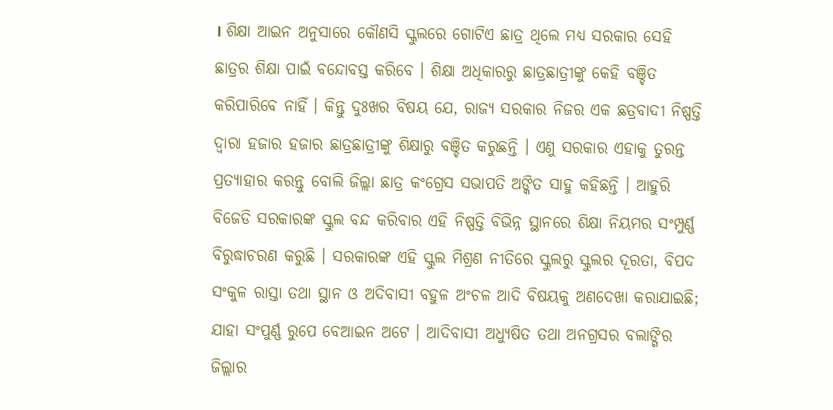। ଶିକ୍ଷା ଆଇନ ଅନୁସାରେ କୌଣସି ସ୍କୁଲରେ ଗୋଟିଏ ଛାତ୍ର ଥିଲେ ମଧ୍ୟ ସରକାର ସେହି ଛାତ୍ରର ଶିକ୍ଷା ପାଇଁ ବନ୍ଦୋବସ୍ତ କରିବେ । ଶିକ୍ଷା ଅଧିକାରରୁ ଛାତ୍ରଛାତ୍ରୀଙ୍କୁ କେହି ବଞ୍ଚିତ କରିପାରିବେ ନାହିଁ । କିନ୍ତୁ ଦୁଃଖର ବିଷୟ ଯେ, ରାଜ୍ୟ ସରକାର ନିଜର ଏକ ଛତ୍ରବାଦୀ ନିଷ୍ପତ୍ତି ଦ୍ୱାରା ହଜାର ହଜାର ଛାତ୍ରଛାତ୍ରୀଙ୍କୁ ଶିକ୍ଷାରୁ ବଞ୍ଚିତ କରୁଛନ୍ତି । ଏଣୁ ସରକାର ଏହାକୁ ତୁରନ୍ତ ପ୍ରତ୍ୟାହାର କରନ୍ତୁ ବୋଲି ଜିଲ୍ଲା ଛାତ୍ର କଂଗ୍ରେସ ସଭାପତି ଅଙ୍କିତ ସାହୁ କହିଛନ୍ତି । ଆହୁରି ବିଜେଡି ସରକାରଙ୍କ ସ୍କୁଲ ବନ୍ଦ କରିବାର ଏହି ନିଷ୍ପତ୍ତି ବିଭିନ୍ନ ସ୍ଥାନରେ ଶିକ୍ଷା ନିୟମର ସଂମ୍ପୁର୍ଣ୍ଣ ବିରୁଦ୍ଧାଚରଣ କରୁଛି । ସରକାରଙ୍କ ଏହି ସ୍କୁଲ ମିଶ୍ରଣ ନୀତିରେ ସ୍କୁଲରୁ ସ୍କୁଲର ଦୂରତା, ବିପଦ ସଂକୁଳ ରାସ୍ତା ତଥା ସ୍ଥାନ ଓ ଅଦିବାସୀ ବହୁଳ ଅଂଚଳ ଆଦି ବିଷୟକୁ ଅଣଦେଖା କରାଯାଇଛି; ଯାହା ସଂପୁର୍ଣ୍ଣ ରୁପେ ବେଆଇନ ଅଟେ । ଆଦିବାସୀ ଅଧ୍ୟୁଷିତ ତଥା ଅନଗ୍ରସର ବଲାଙ୍ଗିର ଜିଲ୍ଲାର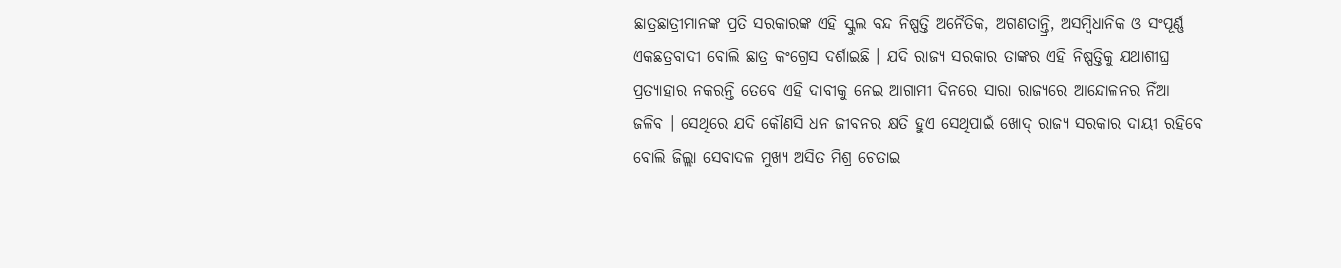ଛାତ୍ରଛାତ୍ରୀମାନଙ୍କ ପ୍ରତି ସରକାରଙ୍କ ଏହି ସ୍କୁଲ ବନ୍ଦ ନିଷ୍ପତ୍ତି ଅନୈତିକ, ଅଗଣତାନ୍ତ୍ରି, ଅସମ୍ବିଧାନିକ ଓ ସଂପୂର୍ଣ୍ଣ ଏକଛତ୍ରବାଦୀ ବୋଲି ଛାତ୍ର କଂଗ୍ରେସ ଦର୍ଶାଇଛି । ଯଦି ରାଜ୍ୟ ସରକାର ତାଙ୍କର ଏହି ନିଷ୍ପତ୍ତିକୁ ଯଥାଶୀଘ୍ର ପ୍ରତ୍ୟାହାର ନକରନ୍ତି ତେବେ ଏହି ଦାବୀକୁ ନେଇ ଆଗାମୀ ଦିନରେ ସାରା ରାଜ୍ୟରେ ଆନ୍ଦୋଳନର ନିଁଆ ଜଳିବ । ସେଥିରେ ଯଦି କୌଣସି ଧନ ଜୀବନର କ୍ଷତି ହୁଏ ସେଥିପାଇଁ ଖୋଦ୍ ରାଜ୍ୟ ସରକାର ଦାୟୀ ରହିବେ ବୋଲି ଜିଲ୍ଲା ସେବାଦଳ ମୁଖ୍ୟ ଅସିତ ମିଶ୍ର ଚେତାଇ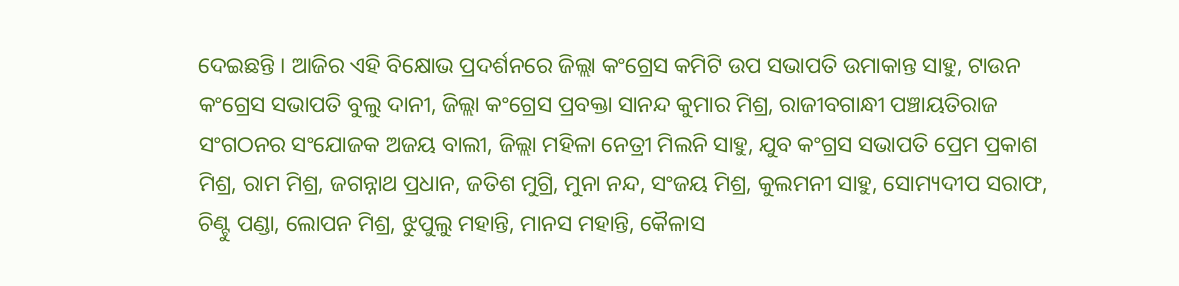ଦେଇଛନ୍ତି । ଆଜିର ଏହି ବିକ୍ଷୋଭ ପ୍ରଦର୍ଶନରେ ଜିଲ୍ଲା କଂଗ୍ରେସ କମିଟି ଉପ ସଭାପତି ଉମାକାନ୍ତ ସାହୁ, ଟାଉନ କଂଗ୍ରେସ ସଭାପତି ବୁଲୁ ଦାନୀ, ଜିଲ୍ଲା କଂଗ୍ରେସ ପ୍ରବକ୍ତା ସାନନ୍ଦ କୁମାର ମିଶ୍ର, ରାଜୀବଗାନ୍ଧୀ ପଞ୍ଚାୟତିରାଜ ସଂଗଠନର ସଂଯୋଜକ ଅଜୟ ବାଲୀ, ଜିଲ୍ଲା ମହିଳା ନେତ୍ରୀ ମିଲନି ସାହୁ, ଯୁବ କଂଗ୍ରସ ସଭାପତି ପ୍ରେମ ପ୍ରକାଶ ମିଶ୍ର, ରାମ ମିଶ୍ର, ଜଗନ୍ନାଥ ପ୍ରଧାନ, ଜତିଶ ମୁଗ୍ରି, ମୁନା ନନ୍ଦ, ସଂଜୟ ମିଶ୍ର, କୁଲମନୀ ସାହୁ, ସୋମ୍ୟଦୀପ ସରାଫ, ଚିଣ୍ଟୁ ପଣ୍ଡା, ଲୋପନ ମିଶ୍ର, ଝୁପୁଲୁ ମହାନ୍ତି, ମାନସ ମହାନ୍ତି, କୈଳାସ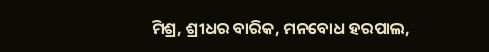ମିଶ୍ର, ଶ୍ରୀଧର ବାରିକ, ମନବୋଧ ହରପାଲ,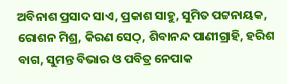ଅବିନାଶ ପ୍ରସାଦ ସାଏ, ପ୍ରକାଶ ସାହୁ, ସୁମିତ ପଟ୍ଟନାୟକ, ରୋଶନ ମିଶ୍ର, କିରଣ ସେଠ୍, ଶିବାନନ୍ଦ ପାଣୀଗ୍ରାହି, ହରିଶ ବାଗ, ସୁମନ୍ତ ବିଭାର ଓ ପବିତ୍ର ନେପାକ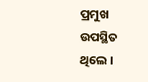ପ୍ରମୁଖ ଉପସ୍ଥିତ ଥିଲେ ।